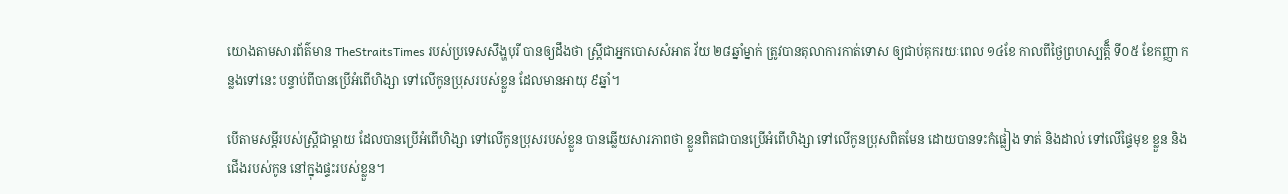យោងតាមសារព័ត៌មាន TheStraitsTimes របស់ប្រទេសសឹង្ហបុរី បានឲ្យដឹងថា ស្រ្តីជាអ្នកបោសសំអាត វ័យ ២៨ឆ្នាំម្នាក់ ត្រូវបានតុលាការកាត់ទោស ឲ្យជាប់គុករយៈពេល ១៤ខែ កាលពីថ្ងៃព្រហស្បត្តិ៏ ទី០៥ ខែកញ្ញា កន្លងទៅនេះ បន្ទាប់ពីបានប្រើអំពើហិង្សា ទៅលើកូនប្រុសរបស់ខ្លួន ដែលមានអាយុ ៩ឆ្នាំ។

បើតាមសម្តីរបស់ស្រ្តីជាម្តាយ ដែលបានប្រើអំពើហិង្សា ទៅលើកូនប្រុសរបស់ខ្លួន បានឆ្លើយសារភាពថា ខ្លួនពិតជាបានប្រើអំពើហិង្សា ទៅលើកូនប្រុសពិតមែន ដោយបានទះកំផ្លៀង ទាត់ និងដាល់ ទៅលើផ្ទៃមុខ ខ្លួន និងជើងរបស់កូន នៅក្នុងផ្ទះរបស់ខ្លួន។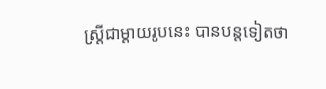ស្រ្តីជាម្តាយរូបនេះ បានបន្តទៀតថា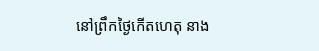នៅព្រឹកថ្ងៃកើតហេតុ នាង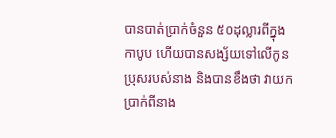បានបាត់ប្រាក់ចំនួន ៥០ដុល្លារពីក្នុងកាបូប ហើយបានសង្ស័យទៅលើកូនប្រុសរបស់នាង និងបានខឹងថា វាយកប្រាក់ពីនាង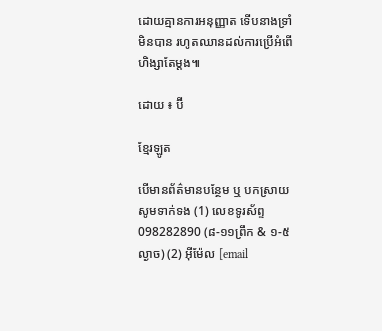ដោយគ្មានការអនុញ្ញាត ទើបនាងទ្រាំមិនបាន រហូតឈានដល់ការប្រើអំពើហិង្សាតែម្តង៕

ដោយ ៖ ប៊ី

ខ្មែរឡូត

បើមានព័ត៌មានបន្ថែម ឬ បកស្រាយសូមទាក់ទង (1) លេខទូរស័ព្ទ 098282890 (៨-១១ព្រឹក & ១-៥ល្ងាច) (2) អ៊ីម៉ែល [email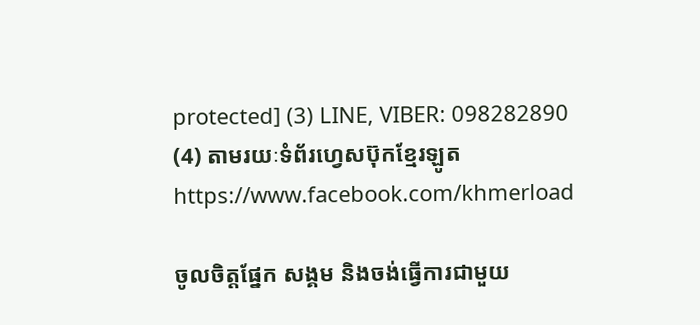protected] (3) LINE, VIBER: 098282890 (4) តាមរយៈទំព័រហ្វេសប៊ុកខ្មែរឡូត https://www.facebook.com/khmerload

ចូលចិត្តផ្នែក សង្គម និងចង់ធ្វើការជាមួយ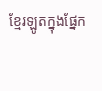ខ្មែរឡូតក្នុងផ្នែក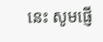នេះ សូមផ្ញើ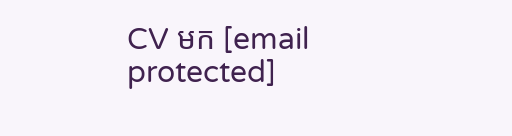CV មក [email protected]